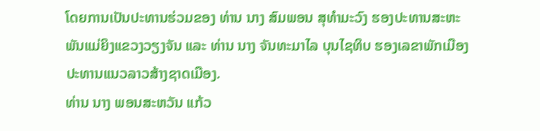ໂດຍການເປັນປະທານຮ່ວມຂອງ ທ່ານ ນາງ ສົມພອນ ສຸທໍາມະວົງ ຮອງປະທານສະຫະພັນແມ່ຍິງແຂວງວຽງຈັນ ແລະ ທ່ານ ນາງ ຈັນທະມາໄລ ບຸນໄຊທິບ ຮອງເລຂາພັກເມືອງ ປະທານແນວລາວສ້າງຊາດເມືອງ.
ທ່ານ ນາງ ພອນສະຫວັນ ແກ້ວ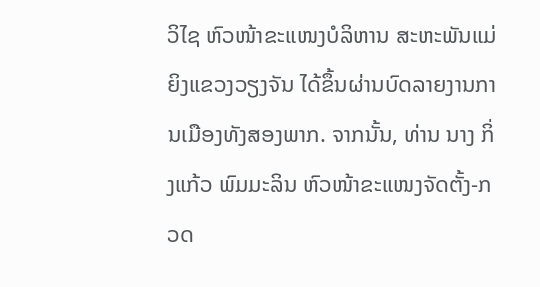ວິໄຊ ຫົວໜ້າຂະແໜງບໍລິຫານ ສະຫະພັນແມ່ຍິງແຂວງວຽງຈັນ ໄດ້ຂຶ້ນຜ່ານບົດລາຍງານການເມືອງທັງສອງພາກ. ຈາກນັ້ນ, ທ່ານ ນາງ ກິ່ງແກ້ວ ພົມມະລິນ ຫົວໜ້າຂະແໜງຈັດຕັ້ງ-ກວດ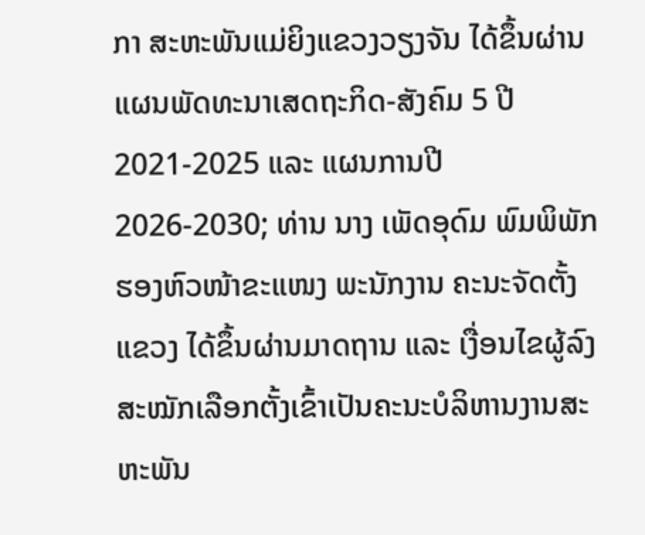ກາ ສະຫະພັນແມ່ຍິງແຂວງວຽງຈັນ ໄດ້ຂຶ້ນຜ່ານແຜນພັດທະນາເສດຖະກິດ-ສັງຄົມ 5 ປີ 2021-2025 ແລະ ແຜນການປີ 2026-2030; ທ່ານ ນາງ ເພັດອຸດົມ ພົມພິພັກ ຮອງຫົວໜ້າຂະແໜງ ພະນັກງານ ຄະນະຈັດຕັ້ງແຂວງ ໄດ້ຂຶ້ນຜ່ານມາດຖານ ແລະ ເງື່ອນໄຂຜູ້ລົງສະໝັກເລືອກຕັ້ງເຂົ້າເປັນຄະນະບໍລິຫານງານສະຫະພັນ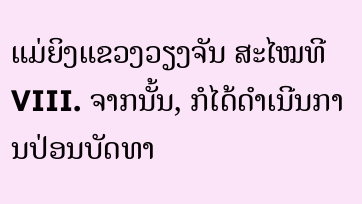ແມ່ຍິງແຂວງວຽງຈັນ ສະໄໝທີ VIII. ຈາກນັ້ນ, ກໍໄດ້ດຳເນີນການປ່ອນບັດທາ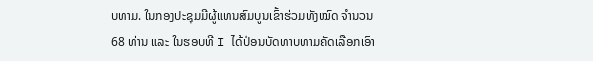ບທາມ. ໃນກອງປະຊຸມມີຜູ້ແທນສົມບູນເຂົ້າຮ່ວມທັງໝົດ ຈຳນວນ 68 ທ່ານ ແລະ ໃນຮອບທີ I ໄດ້ປ່ອນບັດທາບທາມຄັດເລືອກເອົາ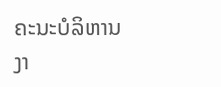ຄະນະບໍລິຫານງາ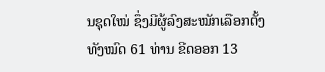ນຊຸດໃໝ່ ຊຶ່ງມີຜູ້ລົງສະໝັກເລືອກຕັ້ງທັງໝົດ 61 ທ່ານ ຂີດອອກ 13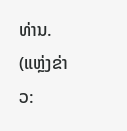ທ່ານ.
(ແຫຼ່ງຂ່າວ: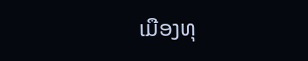ເມືອງທຸ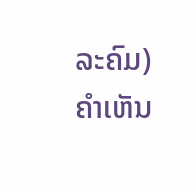ລະຄົມ)
ຄໍາເຫັນ